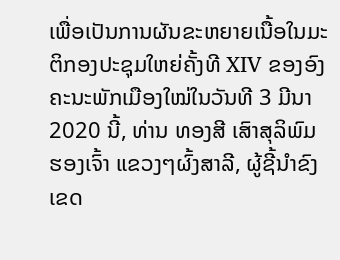ເພື່ອເປັນການຜັນຂະຫຍາຍເນື້ອໃນມະຕິກອງປະຊຸມໃຫຍ່ຄັ້ງທີ XIV ຂອງອົງຄະນະພັກເມືອງໃໝ່ໃນວັນທີ 3 ມີນາ 2020 ນີ້, ທ່ານ ທອງສີ ເສົາສຸລິພົມ ຮອງເຈົ້າ ແຂວງໆຜົ້ງສາລີ, ຜູ້ຊີ້ນຳຂົງເຂດ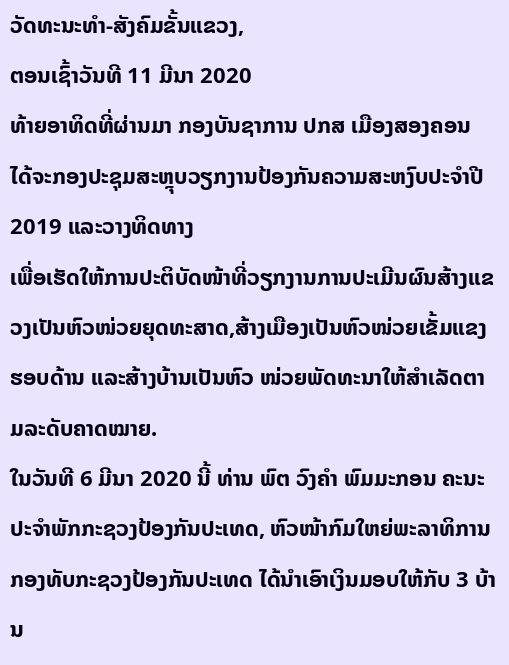ວັດທະນະທຳ-ສັງຄົມຂັ້ນແຂວງ,
ຕອນເຊົ້າວັນທີ 11 ມີນາ 2020
ທ້າຍອາທິດທີ່ຜ່ານມາ ກອງບັນຊາການ ປກສ ເມືອງສອງຄອນ ໄດ້ຈະກອງປະຊຸມສະຫຼຸບວຽກງານປ້ອງກັນຄວາມສະຫງົບປະຈຳປີ 2019 ແລະວາງທິດທາງ
ເພື່ອເຮັດໃຫ້ການປະຕິບັດໜ້າທີ່ວຽກງານການປະເມີນຜົນສ້າງແຂວງເປັນຫົວໜ່ວຍຍຸດທະສາດ,ສ້າງເມືອງເປັນຫົວໜ່ວຍເຂັ້ມແຂງຮອບດ້ານ ແລະສ້າງບ້ານເປັນຫົວ ໜ່ວຍພັດທະນາໃຫ້ສຳເລັດຕາມລະດັບຄາດໝາຍ.
ໃນວັນທີ 6 ມີນາ 2020 ນີ້ ທ່ານ ພົຕ ວົງຄຳ ພົມມະກອນ ຄະນະປະຈຳພັກກະຊວງປ້ອງກັນປະເທດ, ຫົວໜ້າກົມໃຫຍ່ພະລາທິການ ກອງທັບກະຊວງປ້ອງກັນປະເທດ ໄດ້ນຳເອົາເງິນມອບໃຫ້ກັບ 3 ບ້ານ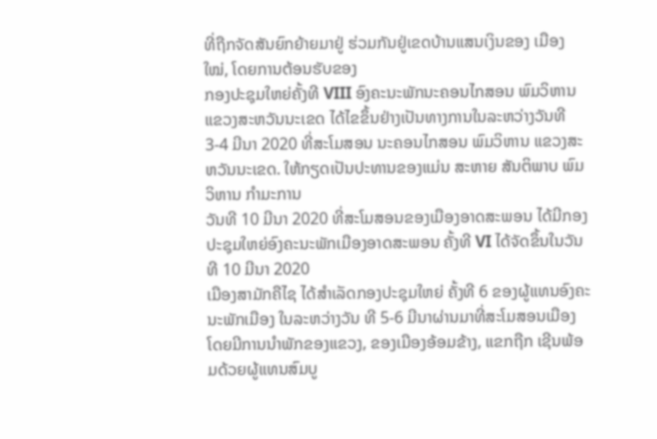ທີ່ຖືກຈັດສັນຍົກຍ້າຍມາຢູ່ ຮ່ວມກັນຢູ່ເຂດບ້ານແສນເງິນຂອງ ເມືອງໃໝ່, ໂດຍການຕ້ອນຮັບຂອງ
ກອງປະຊຸມໃຫຍ່ຄັ້ງທີ VIII ອົງຄະນະພັກນະຄອນໄກສອນ ພົມວິຫານ ແຂວງສະຫວັນນະເຂດ ໄດ້ໄຂຂຶ້ນຢ່າງເປັນທາງການໃນລະຫວ່າງວັນທີ 3-4 ມີນາ 2020 ທີ່ສະໂມສອນ ນະຄອນໄກສອນ ພົມວິຫານ ແຂວງສະຫວັນນະເຂດ. ໃຫ້ກຽດເປັນປະທານຂອງແມ່ນ ສະຫາຍ ສັນຕິພາບ ພົມວິຫານ ກຳມະການ
ວັນທີ 10 ມີນາ 2020 ທີ່ສະໂມສອນຂອງເມືອງອາດສະພອນ ໄດ້ມີກອງປະຊຸມໃຫຍ່ອົງຄະນະພັກເມືອງອາດສະພອນ ຄັ້ງທີ VI ໄດ້ຈັດຂຶ້ນໃນວັນທີ 10 ມີນາ 2020
ເມືອງສາມັກຄືໄຊ ໄດ້ສໍາເລັດກອງປະຊຸມໃຫຍ່ ຄັ້ງທີ 6 ຂອງຜູ້ແທນອົງຄະນະພັກເມືອງ ໃນລະຫວ່າງວັນ ທີ 5-6 ມີນາຜ່ານມາທີ່ສະໂມສອນເມືອງ ໂດຍມີການນໍາພັກຂອງແຂວງ, ຂອງເມືອງອ້ອມຂ້າງ, ແຂກຖືກ ເຊີນພ້ອມດ້ວຍຜູ້ແທນສົມບູ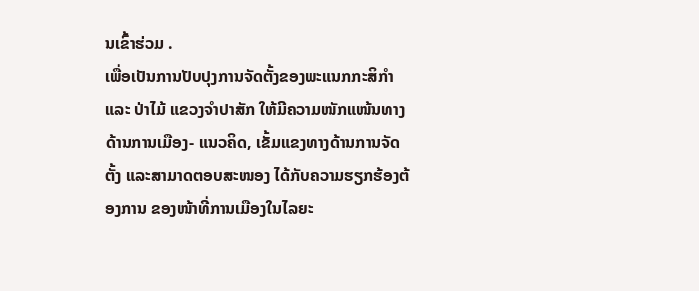ນເຂົ້າຮ່ວມ .
ເພື່ອເປັນການປັບປຸງການຈັດຕັ້ງຂອງພະແນກກະສິກໍາ ແລະ ປ່າໄມ້ ແຂວງຈໍາປາສັກ ໃຫ້ມີຄວາມໜັກແໜ້ນທາງດ້ານການເມືອງ- ແນວຄິດ, ເຂັ້ມແຂງທາງດ້ານການຈັດຕັ້ງ ແລະສາມາດຕອບສະໜອງ ໄດ້ກັບຄວາມຮຽກຮ້ອງຕ້ອງການ ຂອງໜ້າທີ່ການເມືອງໃນໄລຍະ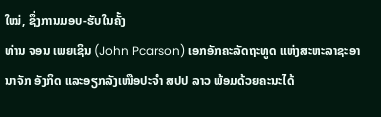ໃໝ່, ຊຶ່ງການມອບ-ຮັບໃນຄັ້ງ
ທ່ານ ຈອນ ເພຍເຊິນ (John Pcarson) ເອກອັກຄະລັດຖະທູດ ແຫ່ງສະຫະລາຊະອານາຈັກ ອັງກິດ ແລະອຽກລັງເໜືອປະຈຳ ສປປ ລາວ ພ້ອມດ້ວຍຄະນະໄດ້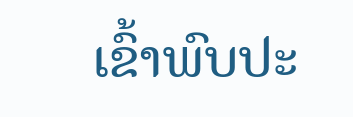ເຂົ້າພົບປະ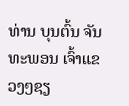ທ່ານ ບຸນຕົ້ນ ຈັນທະພອນ ເຈົ້າແຂວງໆຊຽ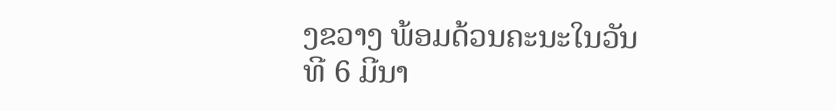ງຂວາງ ພ້ອມດ້ວນຄະນະໃນວັນທີ 6 ມີນາ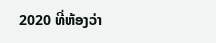2020 ທີ່ຫ້ອງວ່າ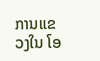ການແຂວງໃນ ໂອ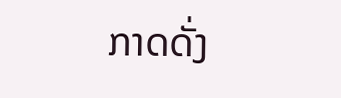ກາດດັ່ງ